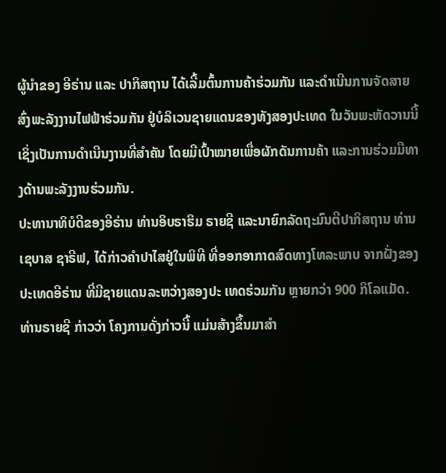ຜູ້ນໍາຂອງ ອີຣ່ານ ແລະ ປາກິສຖານ ໄດ້ເລີ້ມຕົ້ນການຄ້າຮ່ວມກັນ ແລະດໍາເນີນການຈັດສາຍສົ່ງພະລັງງານໄຟຟ້າຮ່ວມກັນ ຢູ່ບໍລິເວນຊາຍແດນຂອງທັງສອງປະເທດ ໃນວັນພະຫັດວານນີ້ ເຊິ່ງເປັນການດໍາເນີນງານທີ່ສໍາຄັນ ໂດຍມີເປົ້າໝາຍເພື່ອຜັກດັນການຄ້າ ແລະການຮ່ວມມືທາງດ້ານພະລັງງານຮ່ວມກັນ.
ປະທານາທິບໍດີຂອງອີຣ່ານ ທ່ານອິບຣາຮິມ ຣາຍຊີ ແລະນາຍົກລັດຖະມົນຕີປາກິສຖານ ທ່ານເຊບາສ ຊາຣີຟ, ໄດ້ກ່າວຄຳປາໄສຢູ່ໃນພິທີ ທີ່ອອກອາກາດສົດທາງໂທລະພາບ ຈາກຝັ່ງຂອງປະເທດອີຣ່ານ ທີ່ມີຊາຍແດນລະຫວ່າງສອງປະ ເທດຮ່ວມກັນ ຫຼາຍກວ່າ 900 ກິໂລແມັດ.
ທ່ານຣາຍຊີ ກ່າວວ່າ ໂຄງການດັ່ງກ່າວນີ້ ແມ່ນສ້າງຂຶ້ນມາສໍາ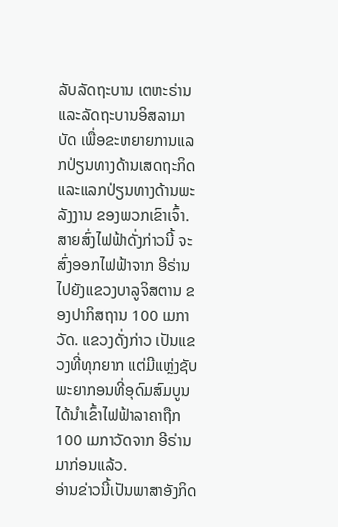ລັບລັດຖະບານ ເຕຫະຣ່ານ ແລະລັດຖະບານອິສລາມາບັດ ເພື່ອຂະຫຍາຍການແລກປ່ຽນທາງດ້ານເສດຖະກິດ ແລະແລກປ່ຽນທາງດ້ານພະລັງງານ ຂອງພວກເຂົາເຈົ້າ.
ສາຍສົ່ງໄຟຟ້າດັ່ງກ່າວນີ້ ຈະສົ່ງອອກໄຟຟ້າຈາກ ອີຣ່ານ ໄປຍັງແຂວງບາລູຈິສຕານ ຂອງປາກິສຖານ 100 ເມກາວັດ. ແຂວງດັ່ງກ່າວ ເປັນແຂວງທີ່ທຸກຍາກ ແຕ່ມີແຫຼ່ງຊັບພະຍາກອນທີ່ອຸດົມສົມບູນໄດ້ນຳເຂົ້າໄຟຟ້າລາຄາຖືກ 100 ເມກາວັດຈາກ ອີຣ່ານມາກ່ອນແລ້ວ.
ອ່ານຂ່າວນີ້ເປັນພາສາອັງກິດ